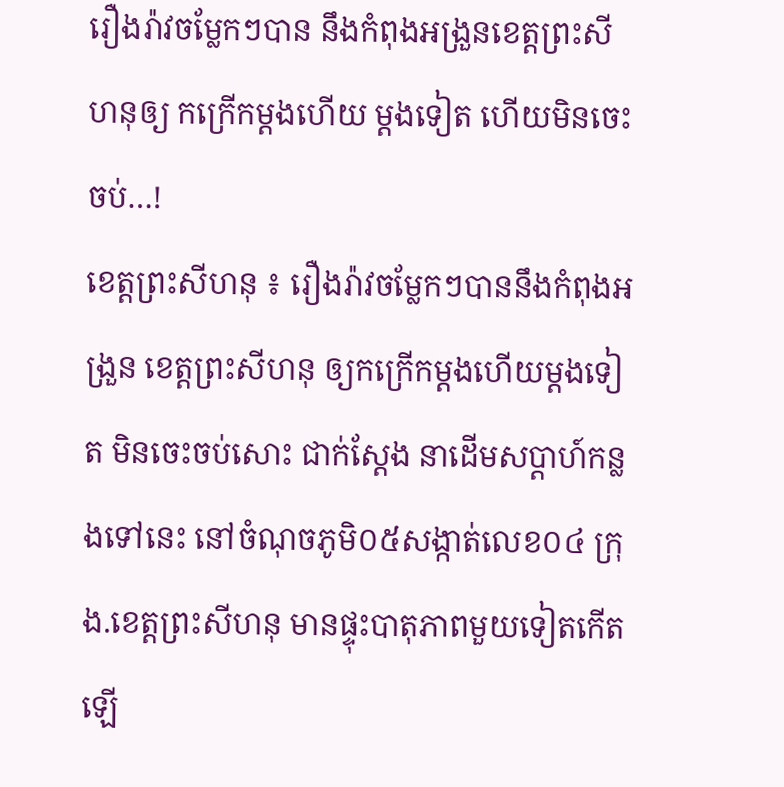រឿងរ៉ាវចម្លែកៗបាន នឹងកំពុងអង្រួនខេត្តព្រះសីហនុឲ្យ កក្រើកម្តងហើយ ម្តងទៀត ហើយមិនចេះចប់…!
ខេត្តព្រះសីហនុ ៖ រឿងរ៉ាវចម្លែកៗបាននឹងកំពុងអង្រួន ខេត្តព្រះសីហនុ ឲ្យកក្រើកម្តងហើយម្តងទៀត មិនចេះចប់សោះ ជាក់ស្តែង នាដើមសប្តាហ៍កន្លងទៅនេះ នៅចំណុចភូមិ០៥សង្កាត់លេខ០៤ ក្រុង.ខេត្តព្រះសីហនុ មានផ្ទុះបាតុភាពមួយទៀតកើតឡើ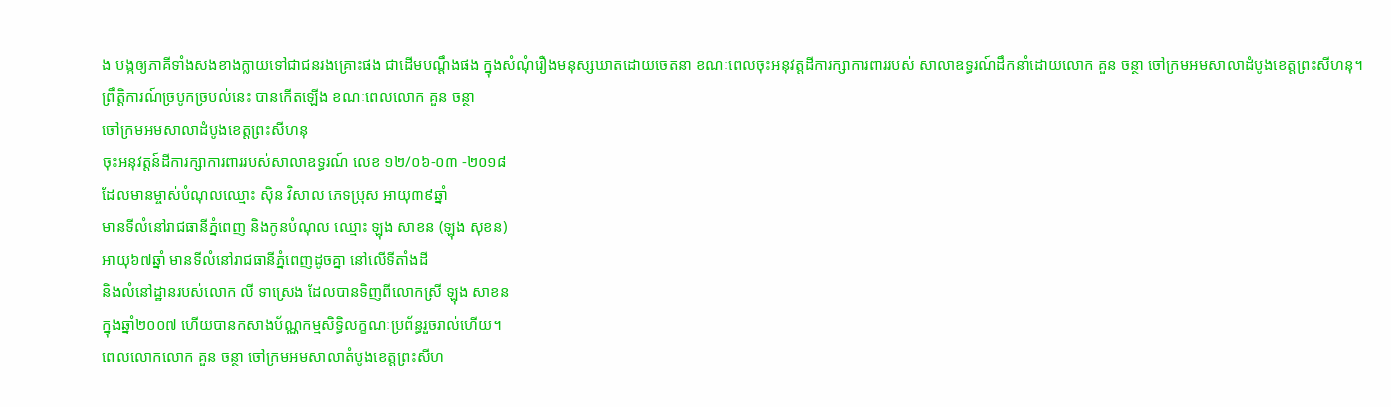ង បង្កឲ្យភាគីទាំងសងខាងក្លាយទៅជាជនរងគ្រោះផង ជាដើមបណ្តឹងផង ក្នុងសំណុំរឿងមនុស្សឃាតដោយចេតនា ខណៈពេលចុះអនុវត្តដីការក្សាការពាររបស់ សាលាឧទ្ធរណ៍ដឹកនាំដោយលោក គួន ចន្ថា ចៅក្រមអមសាលាដំបូងខេត្តព្រះសីហនុ។
ព្រឹត្តិការណ៍ច្របូកច្របល់នេះ បានកើតឡើង ខណៈពេលលោក គួន ចន្ថា
ចៅក្រមអមសាលាដំបូងខេត្តព្រះសីហនុ
ចុះអនុវត្តន៍ដីការក្សាការពាររបស់សាលាឧទ្ធរណ៍ លេខ ១២/០៦-០៣ -២០១៨
ដែលមានម្ចាស់បំណុលឈ្មោះ ស៊ិន វិសាល ភេទប្រុស អាយុ៣៩ឆ្នាំ
មានទីលំនៅរាជធានីភ្នំពេញ និងកូនបំណុល ឈ្មោះ ឡុង សាខន (ឡុង សុខន)
អាយុ៦៧ឆ្នាំ មានទីលំនៅរាជធានីភ្នំពេញដូចគ្នា នៅលើទីតាំងដី
និងលំនៅដ្ឋានរបស់លោក លី ទាស្រេង ដែលបានទិញពីលោកស្រី ឡុង សាខន
ក្នុងឆ្នាំ២០០៧ ហើយបានកសាងប័ណ្ណកម្មសិទ្ធិលក្ខណៈប្រព័ន្ធរួចរាល់ហើយ។
ពេលលោកលោក គួន ចន្ថា ចៅក្រមអមសាលាតំបូងខេត្តព្រះសីហ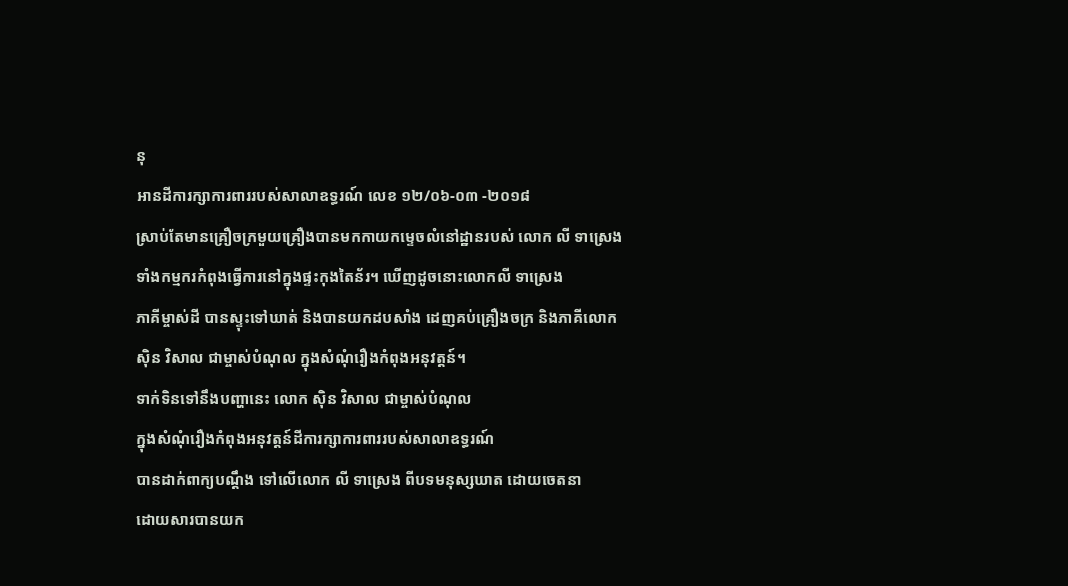នុ
អានដីការក្សាការពាររបស់សាលាឧទ្ធរណ៍ លេខ ១២/០៦-០៣ -២០១៨
ស្រាប់តែមានគ្រឿចក្រមួយគ្រឿងបានមកកាយកម្ទេចលំនៅដ្ឋានរបស់ លោក លី ទាស្រេង
ទាំងកម្មករកំពុងធ្វើការនៅក្នុងផ្ទះកុងតៃន័រ។ ឃើញដូចនោះលោកលី ទាស្រេង
ភាគីម្ចាស់ដី បានស្ទុះទៅឃាត់ និងបានយកដបសាំង ដេញគប់គ្រឿងចក្រ និងភាគីលោក
ស៊ិន វិសាល ជាម្ចាស់បំណុល ក្នុងសំណុំរឿងកំពុងអនុវត្តន៍។
ទាក់ទិនទៅនឹងបញ្ហានេះ លោក ស៊ិន វិសាល ជាម្ចាស់បំណុល
ក្នុងសំណុំរឿងកំពុងអនុវត្តន៍ដីការក្សាការពាររបស់សាលាឧទ្ធរណ៍
បានដាក់ពាក្យបណ្តឹង ទៅលើលោក លី ទាស្រេង ពីបទមនុស្សឃាត ដោយចេតនា
ដោយសារបានយក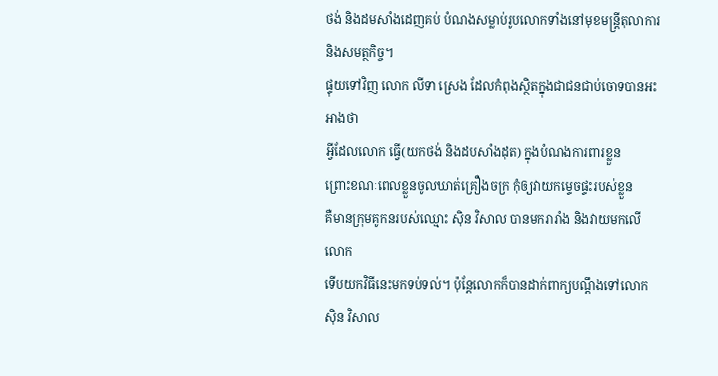ថង់ និងដមសាំងដេញគប់ បំណងសម្លាប់រូបលោកទាំងនៅមុខមន្ត្រីតុលាការ
និងសមត្ថកិច្ច។
ផ្ទុយទៅវិញ លោក លីទា ស្រេង ដែលកំពុងស្ថិតក្នុងជាជនជាប់ចោទបានអះអាងថា
អ្វីដែលលោក ធ្វើ(យកថង់ និងដបសាំងដុត) ក្នុងបំណងការពារខ្លួន
ព្រោះខណៈពេលខ្លួនចូលឃាត់គ្រឿងចក្រ កុំឲ្យវាយកម្ទេចផ្ទះរបស់ខ្លួន
គឺមានក្រុមគូកនរបស់ឈ្មោះ ស៊ិន វិសាល បានមករារាំង និងវាយមកលើលោក
ទើបយកវិធីនេះមកទប់ទល់។ ប៉ុន្តែលោកក៏បានដាក់ពាក្យបណ្តឹងទៅលោក ស៊ិន វិសាល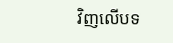វិញលើបទ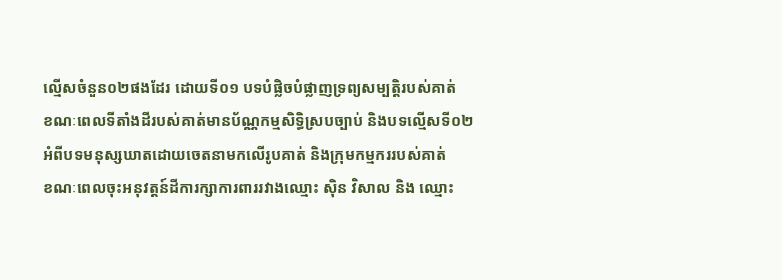ល្មើសចំនួន០២ផងដែរ ដោយទី០១ បទបំផ្លិចបំផ្លាញទ្រព្យសម្បត្តិរបស់គាត់
ខណៈពេលទីតាំងដីរបស់គាត់មានប័ណ្ណកម្មសិទ្ធិស្របច្បាប់ និងបទល្មើសទី០២
អំពីបទមនុស្សឃាតដោយចេតនាមកលើរូបគាត់ និងក្រុមកម្មកររបស់គាត់
ខណៈពេលចុះអនុវត្តន៍ដីការក្សាការពាររវាងឈ្មោះ ស៊ិន វិសាល និង ឈ្មោះ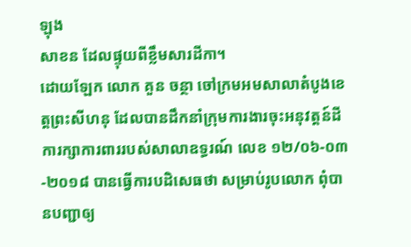ឡុង
សាខន ដែលផ្ទុយពីខ្លឹមសារដីកា។
ដោយឡែក លោក គួន ចន្ថា ចៅក្រមអមសាលាតំបូងខេត្តព្រះសីហនុ ដែលបានដឹកនាំក្រុមការងារចុះអនុវត្តន៍ដីការក្សាការពាររបស់សាលាឧទ្ធរណ៍ លេខ ១២/០៦-០៣ -២០១៨ បានធ្វើការបដិសេធថា សម្រាប់រូបលោក ពុំបានបញ្ជាឲ្យ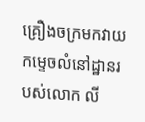គ្រឿងចក្រមកវាយកម្ទេចលំនៅដ្ឋានរបស់លោក លី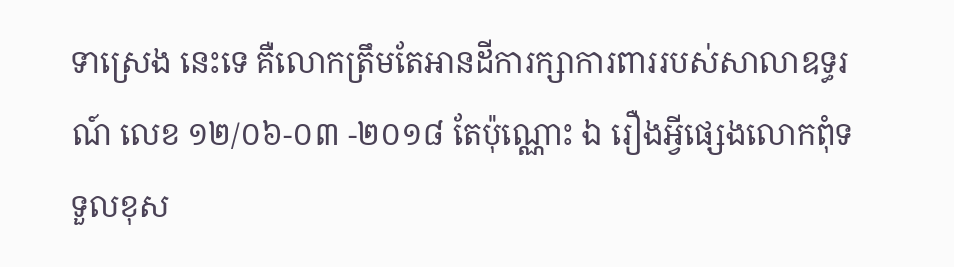ទាស្រេង នេះទេ គឺលោកត្រឹមតែអានដីការក្សាការពាររបស់សាលាឧទ្ធរណ៍ លេខ ១២/០៦-០៣ -២០១៨ តែប៉ុណ្ណោះ ឯ រឿងអ្វីផ្សេងលោកពុំទទួលខុស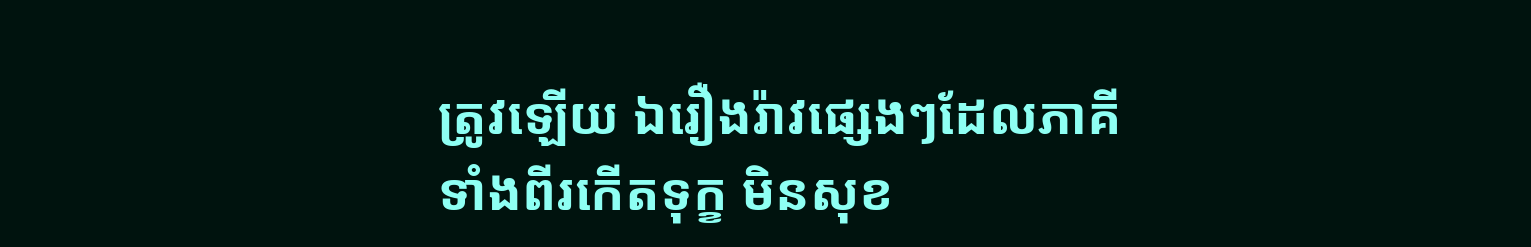ត្រូវឡើយ ឯរឿងរ៉ាវផ្សេងៗដែលភាគីទាំងពីរកើតទុក្ខ មិនសុខ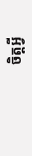ចិត្តអ្វី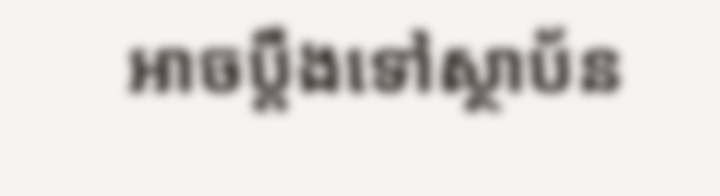អាចប្តឹងទៅស្ថាប័ន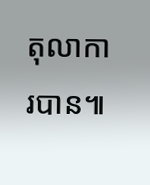តុលាការបាន៕